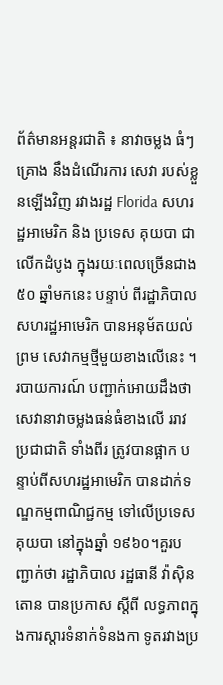ព័ត៌មានអន្តរជាតិ ៖ នាវាចម្លង ធំៗ គ្រោង នឹងដំណើរការ សេវា របស់ខ្លួនឡើងវិញ រវាងរដ្ឋ Florida សហរដ្ឋអាមេរិក និង ប្រទេស គុយបា ជា លើកដំបូង ក្នុងរយៈពេលច្រើនជាង ៥០ ឆ្នាំមកនេះ បន្ទាប់ ពីរដ្ឋាភិបាល សហរដ្ឋអាមេរិក បានអនុម័តយល់ព្រម សេវាកម្មថ្មីមួយខាងលើនេះ ។
របាយការណ៍ បញ្ជាក់អោយដឹងថា សេវានាវាចម្លងធន់ធំខាងលើ ររាវប្រជាជាតិ ទាំងពីរ ត្រូវបានផ្អាក បន្ទាប់ពីសហរដ្ឋអាមេរិក បានដាក់ទណ្ឌកម្មពាណិជ្ជកម្ម ទៅលើប្រទេស គុយបា នៅក្នុងឆ្នាំ ១៩៦០។គួរបញ្ជាក់ថា រដ្ឋាភិបាល រដ្ឋធានី វ៉ាស៊ិនតោន បានប្រកាស ស្តីពី លទ្ធភាពក្នុងការស្តារទំនាក់ទំនងកា ទូតរវាងប្រ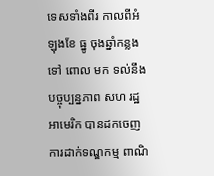ទេសទាំងពីរ កាលពីអំឡុងខែ ធ្នូ ចុងឆ្នាំកន្លងទៅ ពោល មក ទល់នឹងបច្ចុប្បន្នភាព សហ រដ្ឋអាមេរិក បានដកចេញការដាក់ទណ្ឌកម្ម ពាណិ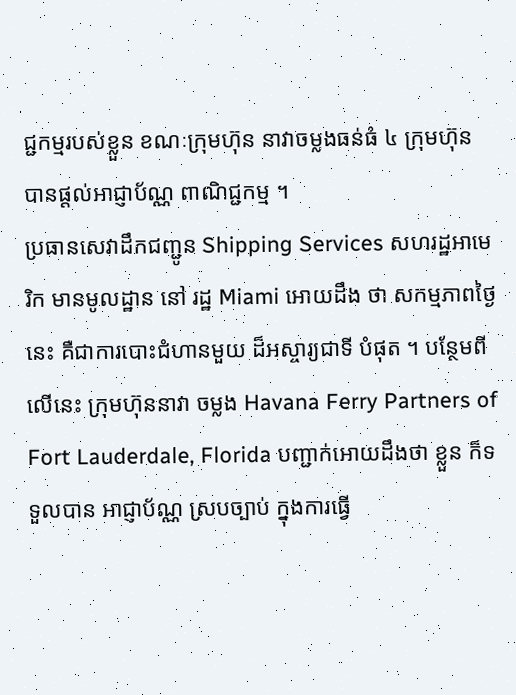ជ្ជកម្មរបស់ខ្លួន ខណៈក្រុមហ៊ុន នាវាចម្លងធន់ធំ ៤ ក្រុមហ៊ុន បានផ្តល់អាជ្ញាប័ណ្ណ ពាណិជ្ជកម្ម ។
ប្រធានសេវាដឹកជញ្ជូន Shipping Services សហរដ្ឋអាមេរិក មានមូលដ្ឋាន នៅ រដ្ឋ Miami អោយដឹង ថា សកម្មភាពថ្ងៃនេះ គឺជាការបោះជំហានមួយ ដ៏អស្ចារ្យជាទី បំផុត ។ បន្ថែមពីលើនេះ ក្រុមហ៊ុននាវា ចម្លង Havana Ferry Partners of Fort Lauderdale, Florida បញ្ជាក់អោយដឹងថា ខ្លួន ក៏ទទួលបាន អាជ្ញាប័ណ្ណ ស្របច្បាប់ ក្នុងការធ្វើ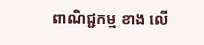ពាណិជ្ជកម្ម ខាង លើ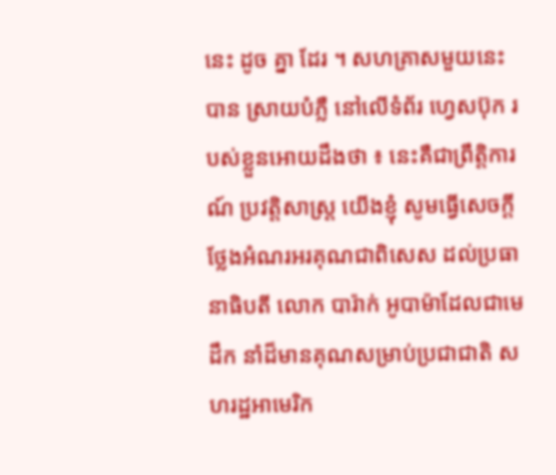នេះ ដូច គ្នា ដែរ ។ សហគ្រាសមួយនេះ បាន ស្រាយបំភ្លឺ នៅលើទំព័រ ហ្វេសប៊ុក របស់ខ្លួនអោយដឹងថា ៖ នេះគឺជាព្រឹត្តិការណ៍ ប្រវត្តិសាស្រ្ត យើងខ្ញុំ សូមធ្វើសេចក្តីថ្លែងអំណរអរគុណជាពិសេស ដល់ប្រធានាធិបតី លោក បារ៉ាក់ អូបាម៉ាដែលជាមេដឹក នាំដ៏មានគុណសម្រាប់ប្រជាជាតិ សហរដ្ឋអាមេរិក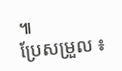៕
ប្រែសម្រួល ៖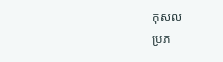កុសល
ប្រភ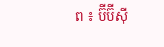ព ៖ ប៊ីប៊ីស៊ី